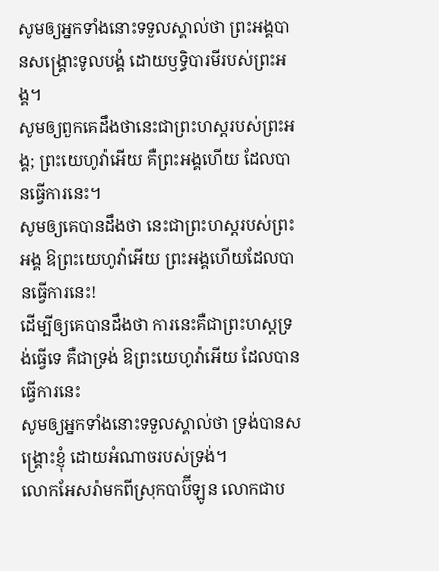សូមឲ្យអ្នកទាំងនោះទទួលស្គាល់ថា ព្រះអង្គបានសង្គ្រោះទូលបង្គំ ដោយឫទ្ធិបារមីរបស់ព្រះអង្គ។
សូមឲ្យពួកគេដឹងថានេះជាព្រះហស្តរបស់ព្រះអង្គ; ព្រះយេហូវ៉ាអើយ គឺព្រះអង្គហើយ ដែលបានធ្វើការនេះ។
សូមឲ្យគេបានដឹងថា នេះជាព្រះហស្តរបស់ព្រះអង្គ ឱព្រះយេហូវ៉ាអើយ ព្រះអង្គហើយដែលបានធ្វើការនេះ!
ដើម្បីឲ្យគេបានដឹងថា ការនេះគឺជាព្រះហស្តទ្រង់ធ្វើទេ គឺជាទ្រង់ ឱព្រះយេហូវ៉ាអើយ ដែលបានធ្វើការនេះ
សូមឲ្យអ្នកទាំងនោះទទួលស្គាល់ថា ទ្រង់បានសង្គ្រោះខ្ញុំ ដោយអំណាចរបស់ទ្រង់។
លោកអែសរ៉ាមកពីស្រុកបាប៊ីឡូន លោកជាប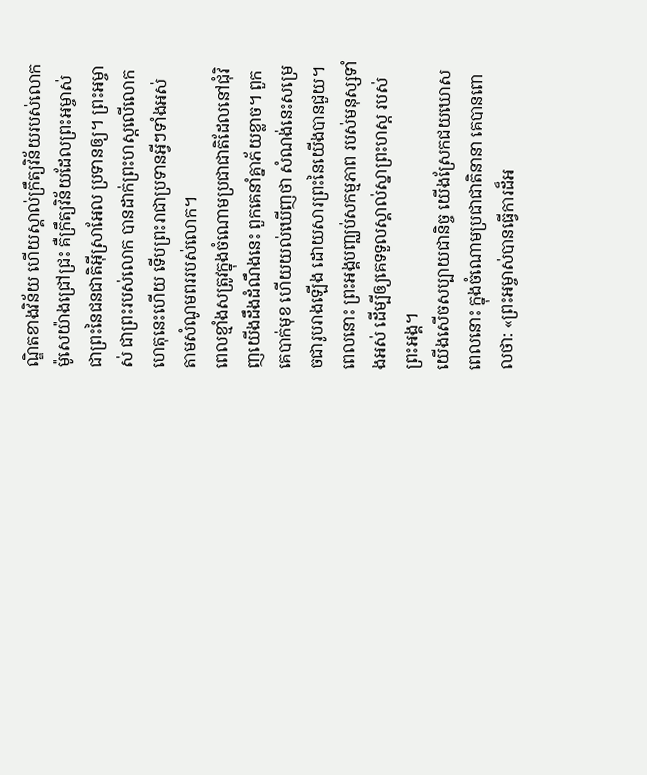ណ្ឌិតខាងវិន័យ ហើយស្គាល់ក្រឹត្យវិន័យរបស់លោកម៉ូសេយ៉ាងជ្រៅជ្រះ គឺក្រឹត្យវិន័យដែលព្រះអម្ចាស់ ជាព្រះនៃជនជាតិអ៊ីស្រាអែល ប្រទានឲ្យ។ ព្រះអម្ចាស់ ជាព្រះរបស់លោក បានដាក់ព្រះហស្ដលើលោកហេតុនេះហើយ ទើបព្រះរាជាប្រទានអ្វីៗទាំងអស់ តាមសំណូមពររបស់លោក។
ពេលខ្មាំងសត្រូវក្នុងចំណោមប្រជាជាតិដែលនៅជុំវិញយើងដឹងដំណឹងនេះ ពួកគេនាំគ្នាភ័យខ្លាច។ ពួកគេបាក់មុខ ហើយយល់ឃើញថា សំណង់នេះសម្រេចជារូបរាងឡើង ដោយសារព្រះនៃយើងបានជួយ។
ពេលនោះ ព្រះអង្គបញ្ឈប់សកម្មភាព របស់មនុស្សទាំងអស់ ដើម្បីឲ្យគេទទួលស្គាល់ស្នាព្រះហស្ដ របស់ព្រះអង្គ។
យើងសើចសប្បាយជានិច្ច យើងស្រែកជយឃោស ពេលនោះ ក្នុងចំណោមប្រជាជាតិនានា គេបានពោលថា: «ព្រះអម្ចាស់បានធ្វើការដ៏អ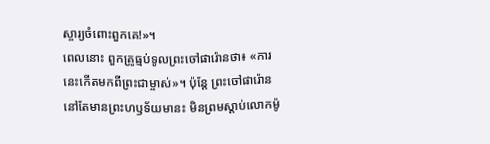ស្ចារ្យចំពោះពួកគេ!»។
ពេលនោះ ពួកគ្រូធ្មប់ទូលព្រះចៅផារ៉ោនថា៖ «ការនេះកើតមកពីព្រះជាម្ចាស់»។ ប៉ុន្តែ ព្រះចៅផារ៉ោននៅតែមានព្រះហឫទ័យមានះ មិនព្រមស្ដាប់លោកម៉ូ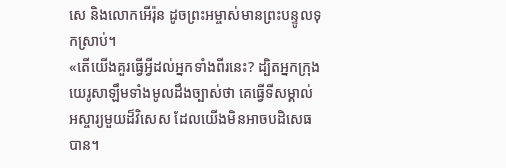សេ និងលោកអើរ៉ុន ដូចព្រះអម្ចាស់មានព្រះបន្ទូលទុកស្រាប់។
«តើយើងគួរធ្វើអ្វីដល់អ្នកទាំងពីរនេះ? ដ្បិតអ្នកក្រុងយេរូសាឡឹមទាំងមូលដឹងច្បាស់ថា គេធ្វើទីសម្គាល់អស្ចារ្យមួយដ៏វិសេស ដែលយើងមិនអាចបដិសេធបាន។